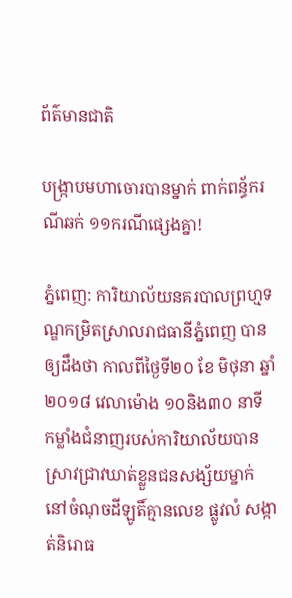ព័ត៌មានជាតិ

បង្ក្រាបមហាចោរបានម្នាក់ ពាក់ពន្ធ័ករណីឆក់ ១១ករណីផ្សេងគ្នា!

ភ្នំពេញ: ការិយាល័យនគរបាលព្រហ្មទណ្ឌកម្រិតស្រាលរាជធានីភ្នំពេញ បានឲ្យដឹងថា កាលពីថ្ងៃទី២០ ខែ មិថុនា ឆ្នាំ ២០១៨ វេលាម៉ោង ១០និង៣០ នាទី កម្លាំងជំនាញរបស់ការិយាល័យបានស្រាវជ្រាវឃាត់ខ្លួនជនសង្ស័យម្នាក់ នៅចំណុចដីឡូតិ៍គ្មានលេខ ផ្លូវលំ សង្កាត់និរោធ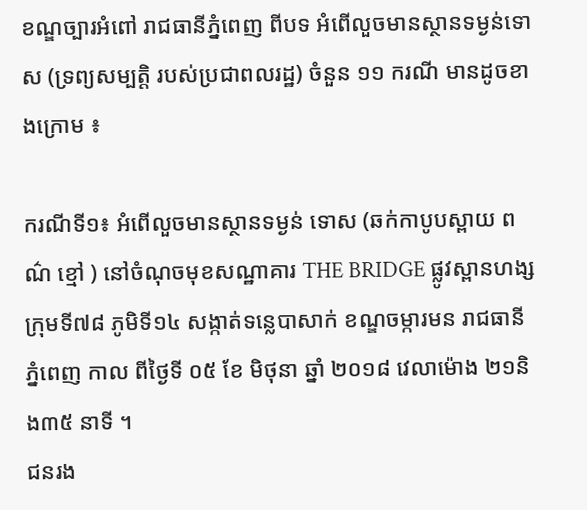ខណ្ឌច្បារអំពៅ រាជធានីភ្នំពេញ ពីបទ អំពើលួចមានស្ថានទម្ងន់ទោស (ទ្រព្យសម្បត្តិ របស់ប្រជាពលរដ្ឋ) ចំនួន ១១ ករណី មានដូចខាងក្រោម ៖

ករណីទី១៖ អំពើលួចមានស្ថានទម្ងន់ ទោស (ឆក់កាបូបស្ពាយ ពណ៌ ខ្មៅ ) នៅចំណុចមុខសណ្ឋាគារ THE BRIDGE ផ្លូវស្ពានហង្ស ក្រុមទី៧៨ ភូមិទី១៤ សង្កាត់ទន្លេបាសាក់ ខណ្ឌចម្ការមន រាជធានីភ្នំពេញ កាល ពីថ្ងៃទី ០៥ ខែ មិថុនា ឆ្នាំ ២០១៨ វេលាម៉ោង ២១និង៣៥ នាទី ។
ជនរង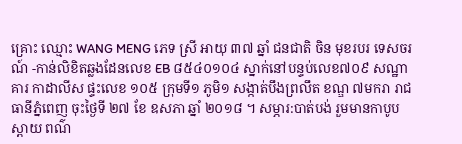គ្រោះ ឈ្មោះ WANG MENG ភេទ ស្រី អាយុ ៣៧ ឆ្នាំ ជនជាតិ ចិន មុខរបរ ទេសចរណ៍ -កាន់លិខិតឆ្លងដែនលេខ EB ៨៥៤០១០៤ ស្នាក់នៅបន្ទប់លេខ៧០៩ សណ្ឋាគារ កាដាលីស ផ្ទះលេខ ១០៥ ក្រុមទី១ ភូមិ១ សង្កាត់បឹងព្រលឹត ខណ្ឌ ៧មករា រាជធានីភ្នំពេញ ចុះថ្ងៃទី ២៧ ខែ ឧសភា ឆ្នាំ ២០១៨ ។ សម្ភារ:បាត់បង់ រួមមានកាបូបស្ពាយ ពណ៌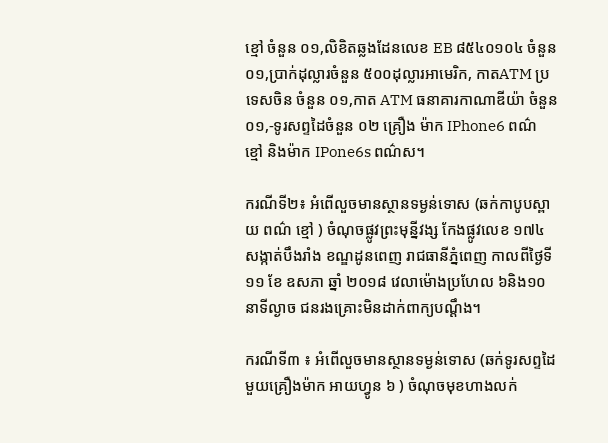ខ្មៅ ចំនួន ០១,លិខិតឆ្លងដែនលេខ EB ៨៥៤០១០៤ ចំនួន ០១,ប្រាក់ដុល្លារចំនួន ៥០០ដុល្លារអាមេរិក, កាតATM ប្រទេសចិន ចំនួន ០១,កាត ATM ធនាគារកាណាឌីយ៉ា ចំនួន ០១,-ទូរសព្ទដៃចំនួន ០២ គ្រឿង ម៉ាក IPhone6 ពណ៌ ខ្មៅ និងម៉ាក IPone6s ពណ៌ស។

ករណីទី២៖ អំពើលួចមានស្ថានទម្ងន់ទោស (ឆក់កាបូបស្ពាយ ពណ៌ ខ្មៅ ) ចំណុចផ្លូវព្រះមុន្នីវង្ស កែងផ្លូវលេខ ១៧៤ សង្កាត់បឹងរាំង ខណ្ឌដូនពេញ រាជធានីភ្នំពេញ កាលពីថ្ងៃទី ១១ ខែ ឧសភា ឆ្នាំ ២០១៨ វេលាម៉ោងប្រហែល ៦និង១០នាទីល្ងាច ជនរងគ្រោះមិនដាក់ពាក្យបណ្តឹង។

ករណីទី៣ ៖ អំពើលួចមានស្ថានទម្ងន់ទោស (ឆក់ទូរសព្ទដៃមួយគ្រឿងម៉ាក អាយហ្វូន ៦ ) ចំណុចមុខហាងលក់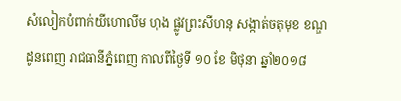សំលៀកបំពាក់យីហោលីម ហុង ផ្លូវព្រះសីហនុ សង្កាត់ចតុមុខ ខណ្ឌដូនពេញ រាជធានីភ្នំពេញ កាលពីថ្ងៃទី ១០ ខែ មិថុនា ឆ្នាំ២០១៨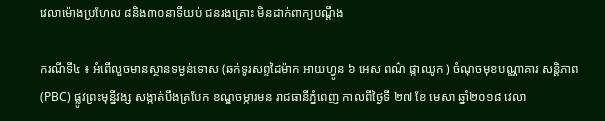វេលាម៉ោងប្រហែល ៨និង៣០នាទីយប់ ជនរងគ្រោះ មិនដាក់ពាក្យបណ្តឹង

ករណីទី៤ ៖ អំពើលួចមានស្ថានទម្ងន់ទោស (ឆក់ទូរសព្ទដៃម៉ាក អាយហ្វូន ៦ អេស ពណ៌ ផ្កាឈូក ) ចំណុចមុខបណ្ណាគារ សន្តិភាព (PBC) ផ្លូវព្រះមុន្នីវង្ស សង្កាត់បឹងត្របែក ខណ្ឌចម្ការមន រាជធានីភ្នំពេញ កាលពីថ្ងៃទី ២៧ ខែ មេសា ឆ្នាំ២០១៨ វេលា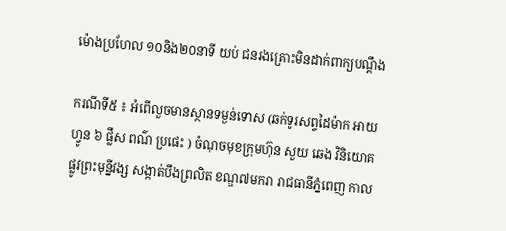ម៉ោងប្រហែល ១០និង២០នាទី យប់ ជនរងគ្រោះមិនដាក់ពាក្យបណ្តឹង

ករណីទី៥ ៖ អំពើលួចមានស្ថានទម្ងន់ទោស (ឆក់ទូរសព្ទដៃម៉ាក អាយហ្វូន ៦ ផ្លឹស ពណ៌ ប្រផេះ ) ចំណុចមុខក្រុមហ៊ុន សួយ ឆេង វិនិយោគ ផ្លូវព្រះមុន្នីវង្ស សង្កាត់បឹងព្រលិត ខណ្ឌ៧មករា រាជធានីភ្នំពេញ កាល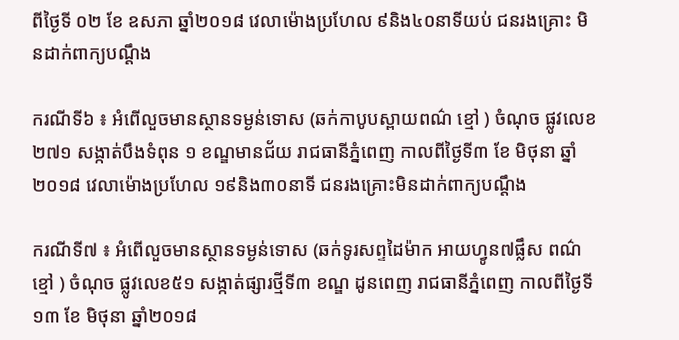ពីថ្ងៃទី ០២ ខែ ឧសភា ឆ្នាំ២០១៨ វេលាម៉ោងប្រហែល ៩និង៤០នាទីយប់ ជនរងគ្រោះ មិនដាក់ពាក្យបណ្តឹង

ករណីទី៦ ៖ អំពើលួចមានស្ថានទម្ងន់ទោស (ឆក់កាបូបស្ពាយពណ៌ ខ្មៅ ) ចំណុច ផ្លូវលេខ ២៧១ សង្កាត់បឹងទំពុន ១ ខណ្ឌមានជ័យ រាជធានីភ្នំពេញ កាលពីថ្ងៃទី៣ ខែ មិថុនា ឆ្នាំ២០១៨ វេលាម៉ោងប្រហែល ១៩និង៣០នាទី ជនរងគ្រោះមិនដាក់ពាក្យបណ្តឹង

ករណីទី៧ ៖ អំពើលួចមានស្ថានទម្ងន់ទោស (ឆក់ទូរសព្ទដៃម៉ាក អាយហ្វូន៧ផ្លឹស ពណ៌ ខ្មៅ ) ចំណុច ផ្លូវលេខ៥១ សង្កាត់ផ្សារថ្មីទី៣ ខណ្ឌ ដូនពេញ រាជធានីភ្នំពេញ កាលពីថ្ងៃទី ១៣ ខែ មិថុនា ឆ្នាំ២០១៨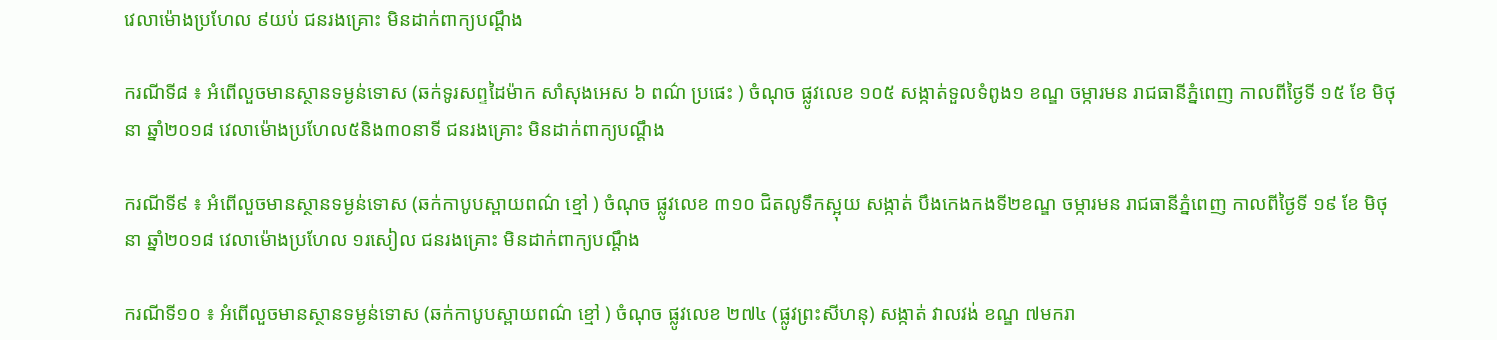វេលាម៉ោងប្រហែល ៩យប់ ជនរងគ្រោះ មិនដាក់ពាក្យបណ្តឹង

ករណីទី៨ ៖ អំពើលួចមានស្ថានទម្ងន់ទោស (ឆក់ទូរសព្ទដៃម៉ាក សាំសុងអេស ៦ ពណ៌ ប្រផេះ ) ចំណុច ផ្លូវលេខ ១០៥ សង្កាត់ទួលទំពូង១ ខណ្ឌ ចម្ការមន រាជធានីភ្នំពេញ កាលពីថ្ងៃទី ១៥ ខែ មិថុនា ឆ្នាំ២០១៨ វេលាម៉ោងប្រហែល៥និង៣០នាទី ជនរងគ្រោះ មិនដាក់ពាក្យបណ្តឹង

ករណីទី៩ ៖ អំពើលួចមានស្ថានទម្ងន់ទោស (ឆក់កាបូបស្ពាយពណ៌ ខ្មៅ ) ចំណុច ផ្លូវលេខ ៣១០ ជិតលូទឹកស្អុយ សង្កាត់ បឹងកេងកងទី២ខណ្ឌ ចម្ការមន រាជធានីភ្នំពេញ កាលពីថ្ងៃទី ១៩ ខែ មិថុនា ឆ្នាំ២០១៨ វេលាម៉ោងប្រហែល ១រសៀល ជនរងគ្រោះ មិនដាក់ពាក្យបណ្តឹង

ករណីទី១០ ៖ អំពើលួចមានស្ថានទម្ងន់ទោស (ឆក់កាបូបស្ពាយពណ៌ ខ្មៅ ) ចំណុច ផ្លូវលេខ ២៧៤ (ផ្លូវព្រះសីហនុ) សង្កាត់ វាលវង់ ខណ្ឌ ៧មករា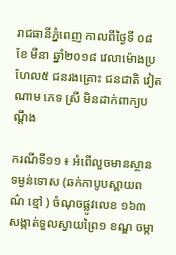រាជធានីភ្នំពេញ កាលពីថ្ងៃទី ០៨ ខែ មីនា ឆ្នាំ២០១៨ វេលាម៉ោងប្រហែល៥ ជនរងគ្រោះ ជនជាតិ វៀតណាម ភេទ ស្រី មិនដាក់ពាក្យបណ្តឹង

ករណីទី១១ ៖ អំពើលួចមានស្ថានទម្ងន់ទោស (ឆក់កាបូបស្ពាយពណ៌ ខ្មៅ ) ចំណុចផ្លូវលេខ ១៦៣ សង្កាត់ទួលស្វាយព្រៃ១ ខណ្ឌ ចម្កា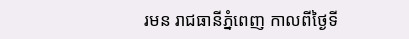រមន រាជធានីភ្នំពេញ កាលពីថ្ងៃទី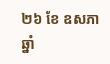២៦ ខែ ឧសភា ឆ្នាំ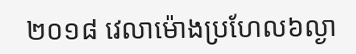២០១៨ វេលាម៉ោងប្រហែល៦ល្ងា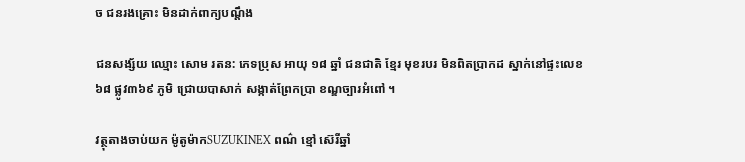ច ជនរងគ្រោះ មិនដាក់ពាក្យបណ្តឹង

ជនសង្ស័យ ឈ្មោះ សោម រតន: ភេទប្រុស អាយុ ១៨ ឆ្នាំ ជនជាតិ ខ្មែរ មុខរបរ មិនពិតប្រាកដ ស្នាក់នៅផ្ទះលេខ ៦៨ ផ្លូវ៣៦៩ ភូមិ ជ្រោយបាសាក់ សង្កាត់ព្រែកប្រា ខណ្ឌច្បារអំពៅ ។

វត្ថុតាងចាប់យក ម៉ូតូម៉ាកSUZUKINEX ពណ៌ ខ្មៅ ស៊េរីឆ្នាំ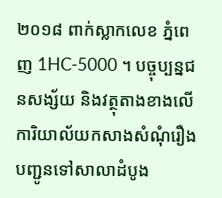២០១៨ ពាក់ស្លាកលេខ ភ្នំពេញ 1HC-5000 ។ បច្ចុប្បន្នជនសង្ស័យ និងវត្ថុតាងខាងលើ ការិយាល័យកសាងសំណុំរឿងបញ្ជូនទៅសាលាដំបូង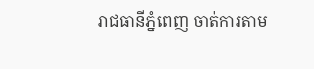រាជធានីភ្នំពេញ ចាត់ការតាម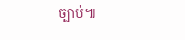ច្បាប់៕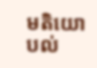មតិយោបល់